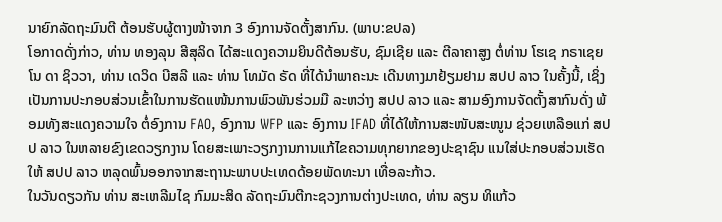ນາຍົກລັດຖະມົນຕີ ຕ້ອນຮັບຜູ້ຕາງໜ້າຈາກ 3 ອົງການຈັດຕັ້ງສາກົນ. (ພາບ:ຂປລ)
ໂອກາດດັ່ງກ່າວ, ທ່ານ ທອງລຸນ ສີສຸລິດ ໄດ້ສະແດງຄວາມຍິນດີຕ້ອນຮັບ, ຊົມເຊີຍ ແລະ ຕີລາຄາສູງ ຕໍ່ທ່ານ ໂຮເຊ ກຣາເຊຍໂນ ດາ ຊິວວາ, ທ່ານ ເດວິດ ບີສລີ ແລະ ທ່ານ ໂທມັດ ຣັດ ທີ່ໄດ້ນຳພາຄະນະ ເດີນທາງມາຢ້ຽມຢາມ ສປປ ລາວ ໃນຄັ້ງນີ້, ເຊິ່ງເປັນການປະກອບສ່ວນເຂົ້າໃນການຮັດແໜ້ນການພົວພັນຮ່ວມມື ລະຫວ່າງ ສປປ ລາວ ແລະ ສາມອົງການຈັດຕັ້ງສາກົນດັ່ງ ພ້ອມທັງສະແດງຄວາມໃຈ ຕໍ່ອົງການ FAO, ອົງການ WFP ແລະ ອົງການ IFAD ທີ່ໄດ້ໃຫ້ການສະໜັບສະໜູນ ຊ່ວຍເຫລືອແກ່ ສປປ ລາວ ໃນຫລາຍຂົງເຂດວຽກງານ ໂດຍສະເພາະວຽກງານການແກ້ໄຂຄວາມທຸກຍາກຂອງປະຊາຊົນ ແນໃສ່ປະກອບສ່ວນເຮັດໃຫ້ ສປປ ລາວ ຫລຸດພົ້ນອອກຈາກສະຖານະພາບປະເທດດ້ອຍພັດທະນາ ເທື່ອລະກ້າວ.
ໃນວັນດຽວກັນ ທ່ານ ສະເຫລີມໄຊ ກົມມະສິດ ລັດຖະມົນຕີກະຊວງການຕ່າງປະເທດ, ທ່ານ ລຽນ ທິແກ້ວ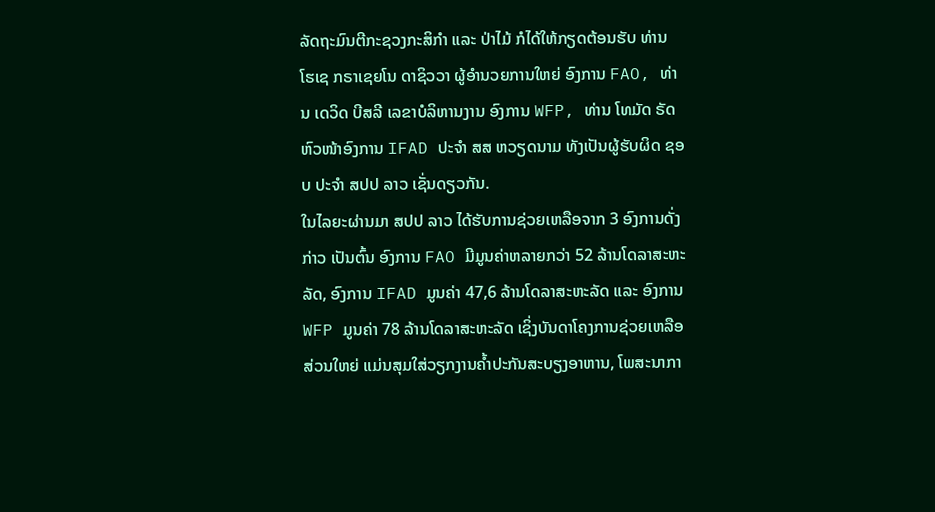ລັດຖະມົນຕີກະຊວງກະສິກຳ ແລະ ປ່າໄມ້ ກໍໄດ້ໃຫ້ກຽດຕ້ອນຮັບ ທ່ານ ໂຮເຊ ກຣາເຊຍໂນ ດາຊິວວາ ຜູ້ອຳນວຍການໃຫຍ່ ອົງການ FAO, ທ່ານ ເດວິດ ບີສລີ ເລຂາບໍລິຫານງານ ອົງການ WFP, ທ່ານ ໂທມັດ ຣັດ ຫົວໜ້າອົງການ IFAD ປະຈຳ ສສ ຫວຽດນາມ ທັງເປັນຜູ້ຮັບຜິດ ຊອບ ປະຈຳ ສປປ ລາວ ເຊັ່ນດຽວກັນ.
ໃນໄລຍະຜ່ານມາ ສປປ ລາວ ໄດ້ຮັບການຊ່ວຍເຫລືອຈາກ 3 ອົງການດັ່ງກ່າວ ເປັນຕົ້ນ ອົງການ FAO ມີມູນຄ່າຫລາຍກວ່າ 52 ລ້ານໂດລາສະຫະລັດ, ອົງການ IFAD ມູນຄ່າ 47,6 ລ້ານໂດລາສະຫະລັດ ແລະ ອົງການ WFP ມູນຄ່າ 78 ລ້ານໂດລາສະຫະລັດ ເຊິ່ງບັນດາໂຄງການຊ່ວຍເຫລືອສ່ວນໃຫຍ່ ແມ່ນສຸມໃສ່ວຽກງານຄ້ຳປະກັນສະບຽງອາຫານ, ໂພສະນາກາ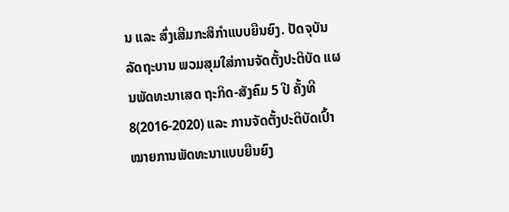ນ ແລະ ສົ່ງເສີມກະສິກຳແບບຍືນຍົງ. ປັດຈຸບັນ ລັດຖະບານ ພວມສຸມໃສ່ການຈັດຕັ້ງປະຕິບັດ ແຜນພັດທະນາເສດ ຖະກິດ-ສັງຄົມ 5 ປີ ຄັ້ງທີ 8(2016-2020) ແລະ ການຈັດຕັ້ງປະຕິບັດເປົ້າໝາຍການພັດທະນາແບບຍືນຍົງ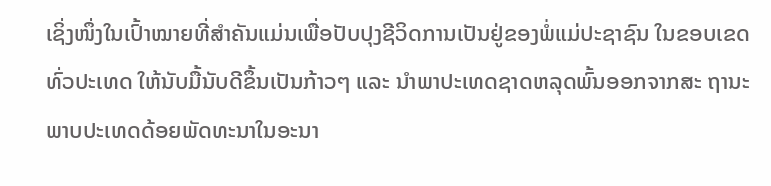ເຊິ່ງໜຶ່ງໃນເປົ້າໝາຍທີ່ສຳຄັນແມ່ນເພື່ອປັບປຸງຊີວິດການເປັນຢູ່ຂອງພໍ່ແມ່ປະຊາຊົນ ໃນຂອບເຂດທົ່ວປະເທດ ໃຫ້ນັບມື້ນັບດີຂຶ້ນເປັນກ້າວໆ ແລະ ນຳພາປະເທດຊາດຫລຸດພົ້ນອອກຈາກສະ ຖານະພາບປະເທດດ້ອຍພັດທະນາໃນອະນາ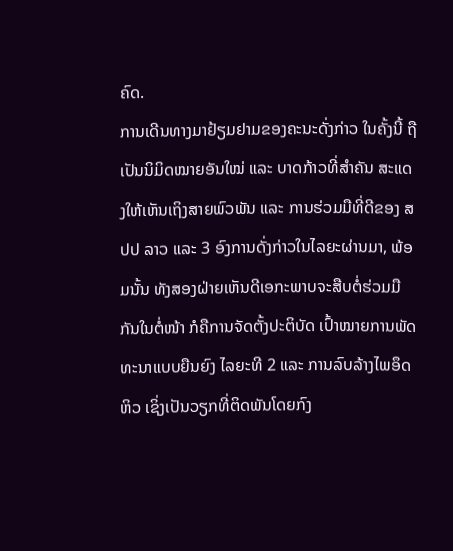ຄົດ.
ການເດີນທາງມາຢ້ຽມຢາມຂອງຄະນະດັ່ງກ່າວ ໃນຄັ້ງນີ້ ຖືເປັນນິມິດໝາຍອັນໃໝ່ ແລະ ບາດກ້າວທີ່ສຳຄັນ ສະແດງໃຫ້ເຫັນເຖິງສາຍພົວພັນ ແລະ ການຮ່ວມມືທີ່ດີຂອງ ສປປ ລາວ ແລະ 3 ອົງການດັ່ງກ່າວໃນໄລຍະຜ່ານມາ, ພ້ອມນັ້ນ ທັງສອງຝ່າຍເຫັນດີເອກະພາບຈະສືບຕໍ່ຮ່ວມມືກັນໃນຕໍ່ໜ້າ ກໍຄືການຈັດຕັ້ງປະຕິບັດ ເປົ້າໝາຍການພັດທະນາແບບຍືນຍົງ ໄລຍະທີ 2 ແລະ ການລົບລ້າງໄພອຶດຫິວ ເຊິ່ງເປັນວຽກທີ່ຕິດພັນໂດຍກົງ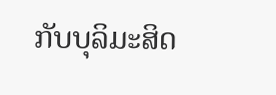ກັບບຸລິມະສິດ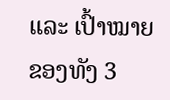ແລະ ເປົ້າໝາຍ ຂອງທັງ 3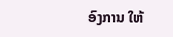ອົງການ ໃຫ້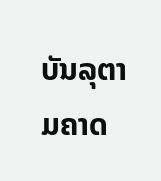ບັນລຸຕາມຄາດ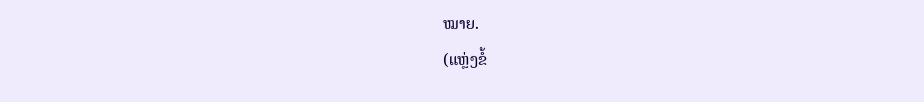ໝາຍ.
(ແຫຼ່ງຂໍ້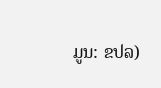ມູນ: ຂປລ)